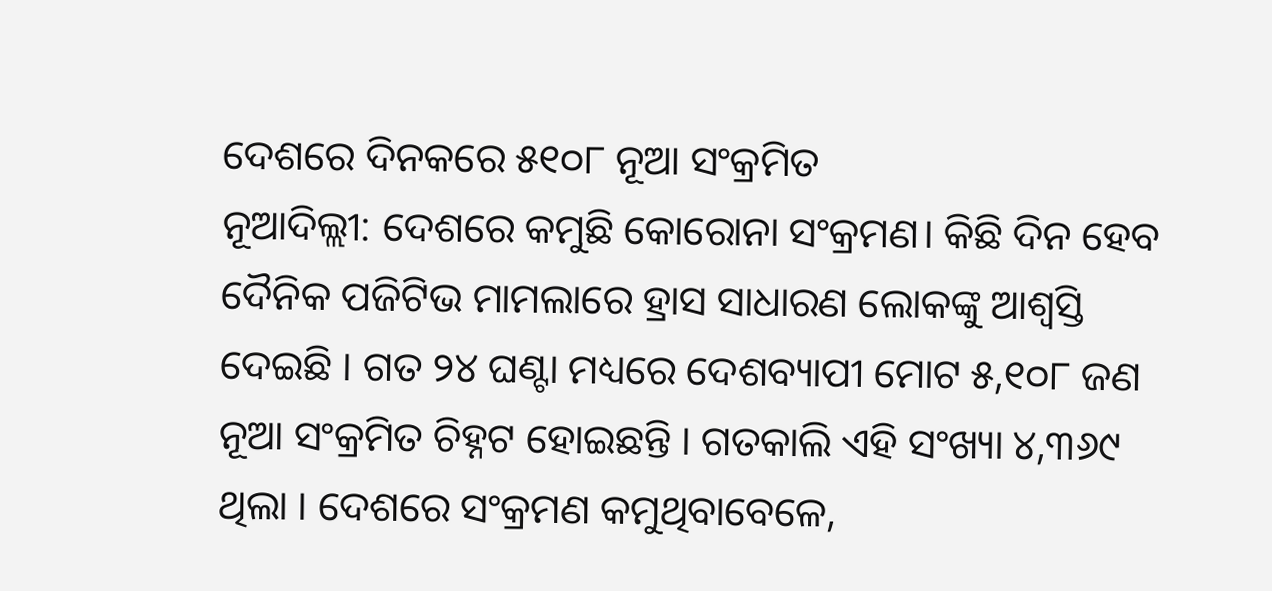ଦେଶରେ ଦିନକରେ ୫୧୦୮ ନୂଆ ସଂକ୍ରମିତ
ନୂଆଦିଲ୍ଲୀ: ଦେଶରେ କମୁଛି କୋରୋନା ସଂକ୍ରମଣ। କିଛି ଦିନ ହେବ ଦୈନିକ ପଜିଟିଭ ମାମଲାରେ ହ୍ରାସ ସାଧାରଣ ଲୋକଙ୍କୁ ଆଶ୍ବସ୍ତି ଦେଇଛି । ଗତ ୨୪ ଘଣ୍ଟା ମଧ୍ୟରେ ଦେଶବ୍ୟାପୀ ମୋଟ ୫,୧୦୮ ଜଣ ନୂଆ ସଂକ୍ରମିତ ଚିହ୍ନଟ ହୋଇଛନ୍ତି । ଗତକାଲି ଏହି ସଂଖ୍ୟା ୪,୩୬୯ ଥିଲା । ଦେଶରେ ସଂକ୍ରମଣ କମୁଥିବାବେଳେ,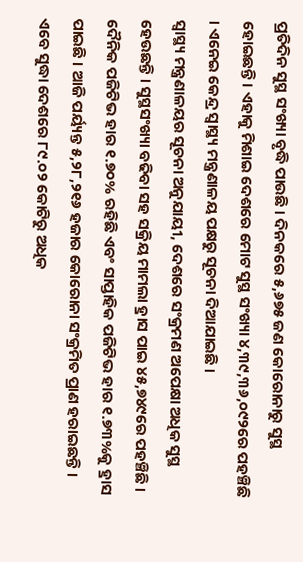ପ୍ରତିଦିନ ସୁସ୍ଥ ସଂଖ୍ୟା ବୃଦ୍ଧି ପାଉଛି । ଦିନକରେ ୫,୬୭୫ ଜଣ କୋରୋନାରୁ ସୁସ୍ଥ ହୋଇଛନ୍ତି । ଏହାକୁ ମିଶାଇ ଦେଶରେ ମୋଟ ସୁସ୍ଥ ସଂଖ୍ୟା ୪,୩୯,୩୬,୦୯୨ରେ ପହଞ୍ଚିଛି । ଏନେଇ କେନ୍ଦ୍ର ସ୍ବାସ୍ଥ୍ୟ ମନ୍ତ୍ରଣାଳୟ ପକ୍ଷରୁ ସୂଚନା ଦିଆଯାଇଛି ।
ସ୍ବାସ୍ଥ୍ୟ ମନ୍ତ୍ରଣାଳୟର ସୂଚନା ଅନୁଯାୟୀ, ଦେଶରେ ସଂକ୍ରମଣ ଅପେକ୍ଷା ଅଧିକ ସୁସ୍ଥ ହେଉଛନ୍ତି । ସୁସ୍ଥସଂଖ୍ୟା ବଢିବା ସହ ସକ୍ରିୟ ମାମଲା ହ୍ରାସ ପାଇ ୪୫,୭୪୯ରେ ପହଞ୍ଚିଛି । ଦୈନିକ ପଜିଟିଭ ହାର ୧.୭୦% ରହିଛି ଏବଂ ସାପ୍ତାହିକ ପଜିଟିଭ ହାର ୧.୭୩%କୁ ହ୍ରାସ ପାଇଛି । ଆଜି ପର୍ୟ୍ୟନ୍ତ ୫,୨୮,୨୧୬ ହଜାର କୋରୋନା ସଂକ୍ରମିତ ପ୍ରାଣ ହରାଇଛନ୍ତି । ଏବେ ସୁଦ୍ଧା ଦେଶରେ ୮୯.୦୨ କୋଟିରୁ ଅଧିକ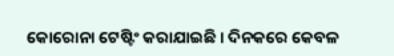କୋରୋନା ଟେଷ୍ଟିଂ କରାଯାଇଛି । ଦିନକରେ କେବଳ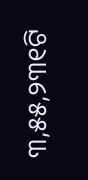୩,୫୫,୨୩୧ଟି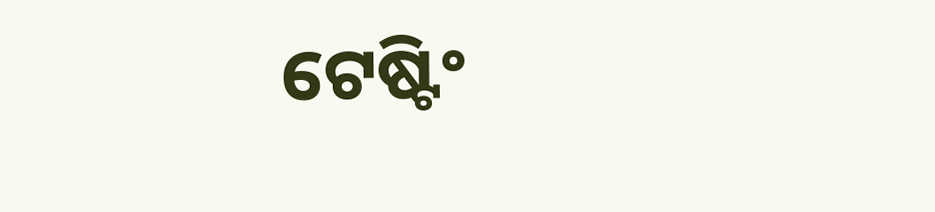ଟେଷ୍ଟିଂ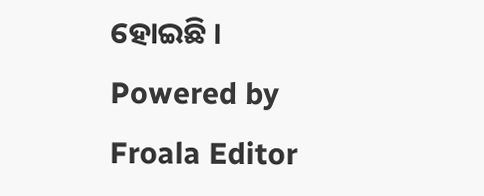ହୋଇଛି ।
Powered by Froala Editor